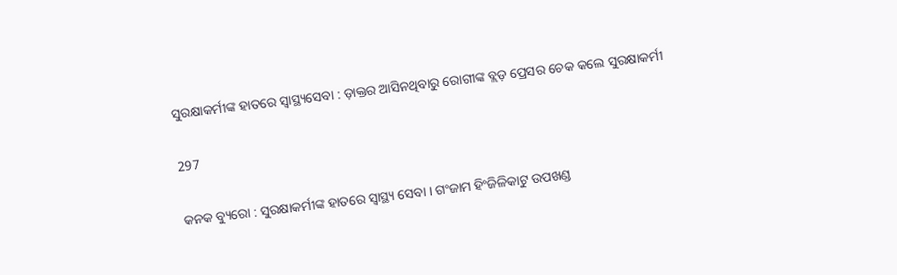ସୁରକ୍ଷାକର୍ମୀଙ୍କ ହାତରେ ସ୍ୱାସ୍ଥ୍ୟସେବା : ଡ଼ାକ୍ତର ଆସିନଥିବାରୁ ରୋଗୀଙ୍କ ବ୍ଲଡ଼ ପ୍ରେସର ଚେକ କଲେ ସୁରକ୍ଷାକର୍ମୀ

297

କନକ ବ୍ୟୁରୋ : ସୁରକ୍ଷାକର୍ମୀଙ୍କ ହାତରେ ସ୍ୱାସ୍ଥ୍ୟ ସେବା । ଗଂଜାମ ହିଂଜିଳିକାଟୁ ଉପଖଣ୍ଡ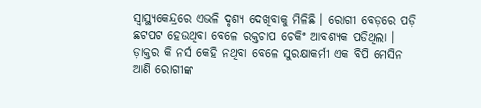ସ୍ୱାସ୍ଥ୍ୟକେନ୍ଦ୍ରରେ ଏଭଳି ଦୃଶ୍ୟ ଦେଖିବାକୁ ମିଳିଛି । ରୋଗୀ ବେଡ଼ରେ ପଡ଼ି ଛଟପଟ ହେଉଥିବା ବେଳେ ରକ୍ତଚାପ ଚେକିଂ ଆବଶ୍ୟକ ପଡିଥିଲା । ଡ଼ାକ୍ତର କି ନର୍ସ କେହି ନଥିବା ବେଳେ ସୁରକ୍ଷାକର୍ମୀ ଏକ ବିପି ମେସିନ ଆଣି ରୋଗୀଙ୍କ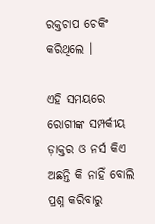ରକ୍ତଚାପ ଚେକିଂ କରିଥିଲେ ।

ଏହି ସମୟରେ ରୋଗୀଙ୍କ ସମ୍ପର୍କୀୟ ଡ଼ାକ୍ତର ଓ ନର୍ସ କିଏ ଅଛନ୍ତି କି ନାହିଁ ବୋଲି ପ୍ରଶ୍ନ କରିବାରୁ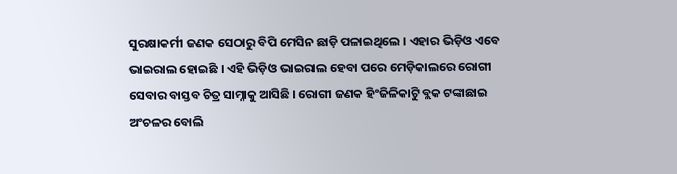ସୁରକ୍ଷାକର୍ମୀ ଜଣକ ସେଠାରୁ ବିପି ମେସିନ ଛାଡ଼ି ପଳାଇଥିଲେ । ଏହାର ଭିଡ଼ିଓ ଏବେ ଭାଇରାଲ ହୋଇଛି । ଏହି ଭିଡ଼ିଓ ଭାଇରାଲ ହେବା ପରେ ମେଡ଼ିକାଲରେ ରୋଗୀ ସେବାର ବାସ୍ତବ ଚିତ୍ର ସାମ୍ନାକୁ ଆସିଛି । ରୋଗୀ ଜଣକ ହିଂଜିଳିକାଟୁି ବ୍ଲକ ଟଙ୍କାଛାଇ ଅଂଚଳର ବୋଲି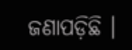ଜଣାପଡ଼ିଛି ।